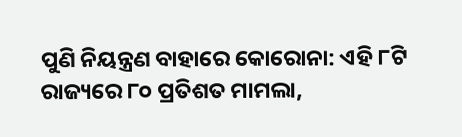ପୁଣି ନିୟନ୍ତ୍ରଣ ବାହାରେ କୋରୋନା: ଏହି ୮ଟି ରାଜ୍ୟରେ ୮୦ ପ୍ରତିଶତ ମାମଲା,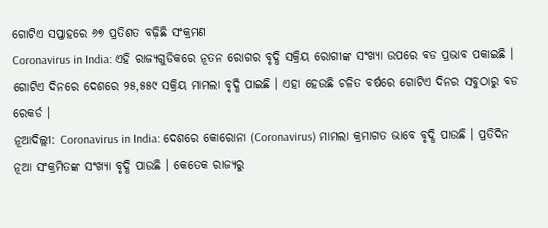ଗୋଟିଏ ସପ୍ତାହରେ ୬୭ ପ୍ରତିଶତ ବଢ଼ିଛି ସଂକ୍ରମଣ
Coronavirus in India: ଏହି ରାଜ୍ୟଗୁଡିକରେ ନୂତନ ରୋଗର ବୃଦ୍ଧି ସକ୍ରିୟ ରୋଗୀଙ୍କ ସଂଖ୍ୟା ଉପରେ ବଡ ପ୍ରଭାବ ପକାଇଛି । ଗୋଟିଏ ଦିନରେ ଦେଶରେ ୨୫,୫୫୯ ସକ୍ରିୟ ମାମଲା ବୃଦ୍ଧି ପାଇଛି । ଏହା ହେଉଛି ଚଳିତ ବର୍ଷରେ ଗୋଟିଏ ଦିନର ସବୁଠାରୁ ବଡ ରେକର୍ଡ ।
ନୂଆଦିଲ୍ଲୀ: Coronavirus in India: ଦେଶରେ କୋରୋନା (Coronavirus) ମାମଲା କ୍ରମାଗତ ଭାବେ ବୃଦ୍ଧି ପାଉଛି । ପ୍ରତିଦିନ ନୂଆ ସଂକ୍ରମିତଙ୍କ ସଂଖ୍ୟା ବୃଦ୍ଧି ପାଉଛି । କେତେକ ରାଜ୍ୟରୁ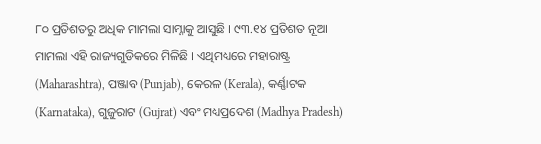୮୦ ପ୍ରତିଶତରୁ ଅଧିକ ମାମଲା ସାମ୍ନାକୁ ଆସୁଛି । ୯୩.୧୪ ପ୍ରତିଶତ ନୂଆ ମାମଲା ଏହି ରାଜ୍ୟଗୁଡିକରେ ମିଳିଛି । ଏଥିମଧ୍ୟରେ ମହାରାଷ୍ଟ୍ର (Maharashtra), ପଞ୍ଜାବ (Punjab), କେରଳ (Kerala), କର୍ଣ୍ଣାଟକ (Karnataka), ଗୁଜୁରାଟ (Gujrat) ଏବଂ ମଧ୍ୟପ୍ରଦେଶ (Madhya Pradesh)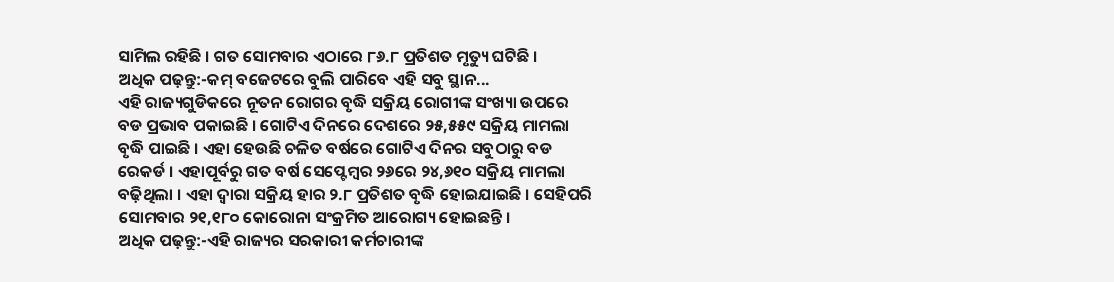ସାମିଲ ରହିଛି । ଗତ ସୋମବାର ଏଠାରେ ୮୬.୮ ପ୍ରତିଶତ ମୃତ୍ୟୁ ଘଟିଛି ।
ଅଧିକ ପଢ଼ନ୍ତୁ:-କମ୍ ବଜେଟରେ ବୁଲି ପାରିବେ ଏହି ସବୁ ସ୍ଥାନ...
ଏହି ରାଜ୍ୟଗୁଡିକରେ ନୂତନ ରୋଗର ବୃଦ୍ଧି ସକ୍ରିୟ ରୋଗୀଙ୍କ ସଂଖ୍ୟା ଉପରେ ବଡ ପ୍ରଭାବ ପକାଇଛି । ଗୋଟିଏ ଦିନରେ ଦେଶରେ ୨୫,୫୫୯ ସକ୍ରିୟ ମାମଲା ବୃଦ୍ଧି ପାଇଛି । ଏହା ହେଉଛି ଚଳିତ ବର୍ଷରେ ଗୋଟିଏ ଦିନର ସବୁଠାରୁ ବଡ ରେକର୍ଡ । ଏହାପୂର୍ବରୁ ଗତ ବର୍ଷ ସେପ୍ଟେମ୍ବର ୨୬ରେ ୨୪,୬୧୦ ସକ୍ରିୟ ମାମଲା ବଢ଼ିଥିଲା । ଏହା ଦ୍ୱାରା ସକ୍ରିୟ ହାର ୨.୮ ପ୍ରତିଶତ ବୃଦ୍ଧି ହୋଇଯାଇଛି । ସେହିପରି ସୋମବାର ୨୧,୧୮୦ କୋରୋନା ସଂକ୍ରମିତ ଆରୋଗ୍ୟ ହୋଇଛନ୍ତି ।
ଅଧିକ ପଢ଼ନ୍ତୁ:-ଏହି ରାଜ୍ୟର ସରକାରୀ କର୍ମଚାରୀଙ୍କ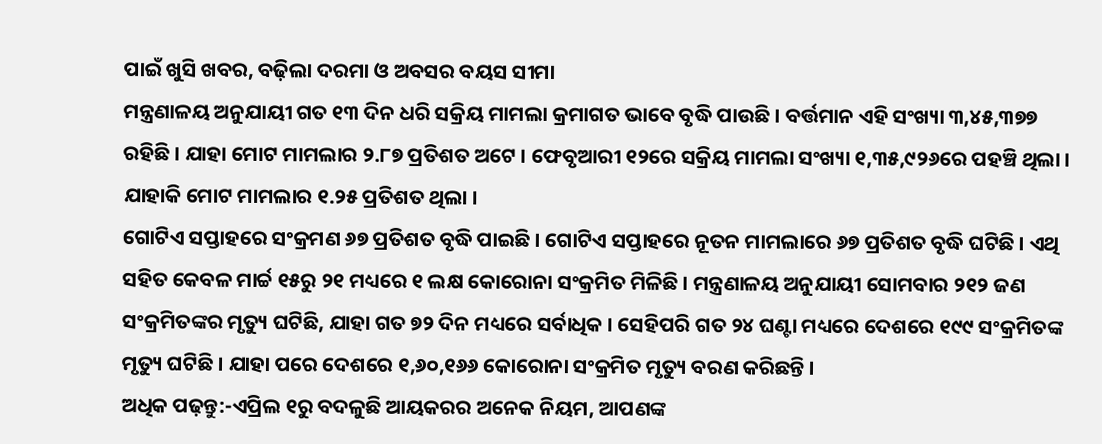ପାଇଁ ଖୁସି ଖବର, ବଢ଼ିଲା ଦରମା ଓ ଅବସର ବୟସ ସୀମା
ମନ୍ତ୍ରଣାଳୟ ଅନୁଯାୟୀ ଗତ ୧୩ ଦିନ ଧରି ସକ୍ରିୟ ମାମଲା କ୍ରମାଗତ ଭାବେ ବୃଦ୍ଧି ପାଉଛି । ବର୍ତ୍ତମାନ ଏହି ସଂଖ୍ୟା ୩,୪୫,୩୭୭ ରହିଛି । ଯାହା ମୋଟ ମାମଲାର ୨.୮୭ ପ୍ରତିଶତ ଅଟେ । ଫେବୃଆରୀ ୧୨ରେ ସକ୍ରିୟ ମାମଲା ସଂଖ୍ୟା ୧,୩୫,୯୨୬ରେ ପହଞ୍ଚି ଥିଲା । ଯାହାକି ମୋଟ ମାମଲାର ୧.୨୫ ପ୍ରତିଶତ ଥିଲା ।
ଗୋଟିଏ ସପ୍ତାହରେ ସଂକ୍ରମଣ ୬୭ ପ୍ରତିଶତ ବୃଦ୍ଧି ପାଇଛି । ଗୋଟିଏ ସପ୍ତାହରେ ନୂତନ ମାମଲାରେ ୬୭ ପ୍ରତିଶତ ବୃଦ୍ଧି ଘଟିଛି । ଏଥି ସହିତ କେବଳ ମାର୍ଚ୍ଚ ୧୫ରୁ ୨୧ ମଧ୍ୟରେ ୧ ଲକ୍ଷ କୋରୋନା ସଂକ୍ରମିତ ମିଳିଛି । ମନ୍ତ୍ରଣାଳୟ ଅନୁଯାୟୀ ସୋମବାର ୨୧୨ ଜଣ ସଂକ୍ରମିତଙ୍କର ମୃତ୍ୟୁ ଘଟିଛି, ଯାହା ଗତ ୭୨ ଦିନ ମଧ୍ୟରେ ସର୍ବାଧିକ । ସେହିପରି ଗତ ୨୪ ଘଣ୍ଟା ମଧ୍ୟରେ ଦେଶରେ ୧୯୯ ସଂକ୍ରମିତଙ୍କ ମୃତ୍ୟୁ ଘଟିଛି । ଯାହା ପରେ ଦେଶରେ ୧,୬୦,୧୬୬ କୋରୋନା ସଂକ୍ରମିତ ମୃତ୍ୟୁ ବରଣ କରିଛନ୍ତି ।
ଅଧିକ ପଢ଼ନ୍ତୁ:-ଏପ୍ରିଲ ୧ରୁ ବଦଳୁଛି ଆୟକରର ଅନେକ ନିୟମ, ଆପଣଙ୍କ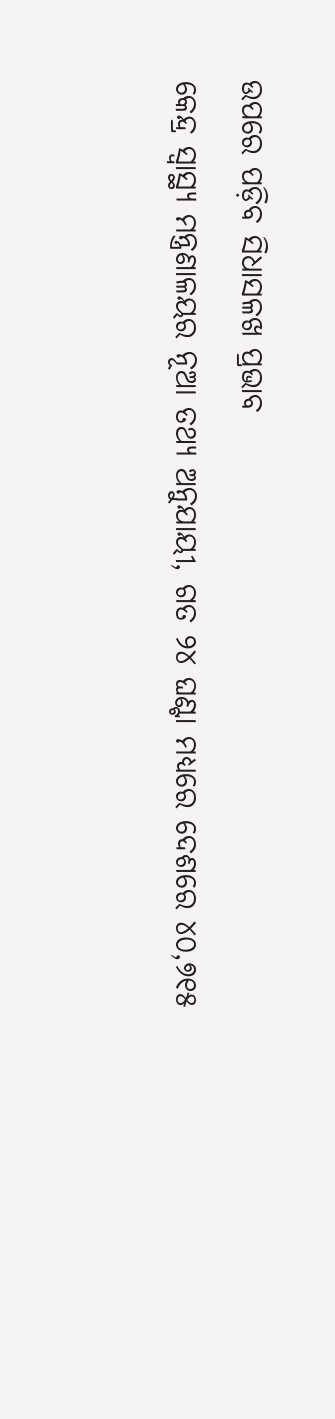ଉପରେ ପଡ଼ିବ ସିଧାସଳଖ ପ୍ରଭାବ
କେନ୍ଦ୍ର ସ୍ୱାସ୍ଥ୍ୟ ମନ୍ତ୍ରଣାଳୟର ନୂଆ ତଥ୍ୟ ଅନୁଯାୟୀ, ଗତ ୨୪ ଘଣ୍ଟା ମଧ୍ୟରେ ଦେଶରେ ୪୦,୭୧୫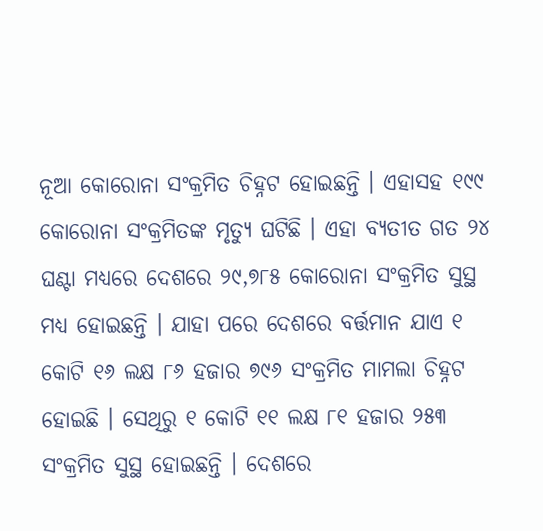ନୂଆ କୋରୋନା ସଂକ୍ରମିତ ଚିହ୍ନଟ ହୋଇଛନ୍ତି । ଏହାସହ ୧୯୯ କୋରୋନା ସଂକ୍ରମିତଙ୍କ ମୃତ୍ୟୁ ଘଟିଛି । ଏହା ବ୍ୟତୀତ ଗତ ୨୪ ଘଣ୍ଟା ମଧ୍ୟରେ ଦେଶରେ ୨୯,୭୮୫ କୋରୋନା ସଂକ୍ରମିତ ସୁସ୍ଥ ମଧ୍ୟ ହୋଇଛନ୍ତି । ଯାହା ପରେ ଦେଶରେ ବର୍ତ୍ତମାନ ଯାଏ ୧ କୋଟି ୧୬ ଲକ୍ଷ ୮୬ ହଜାର ୭୯୬ ସଂକ୍ରମିତ ମାମଲା ଚିହ୍ନଟ ହୋଇଛି । ସେଥିରୁ ୧ କୋଟି ୧୧ ଲକ୍ଷ ୮୧ ହଜାର ୨୫୩ ସଂକ୍ରମିତ ସୁସ୍ଥ ହୋଇଛନ୍ତି । ଦେଶରେ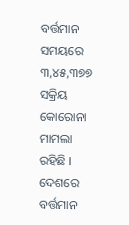ବର୍ତ୍ତମାନ ସମୟରେ ୩,୪୫,୩୭୭ ସକ୍ରିୟ କୋରୋନା ମାମଲା ରହିଛି । ଦେଶରେ ବର୍ତ୍ତମାନ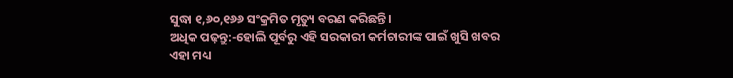ସୁଦ୍ଧା ୧,୬୦,୧୬୬ ସଂକ୍ରମିତ ମୃତ୍ୟୁ ବରଣ କରିଛନ୍ତି ।
ଅଧିକ ପଢ଼ନ୍ତୁ:-ହୋଲି ପୂର୍ବରୁ ଏହି ସରକାରୀ କର୍ମଚାରୀଙ୍କ ପାଇଁ ଖୁସି ଖବର
ଏହା ମଧ୍ୟ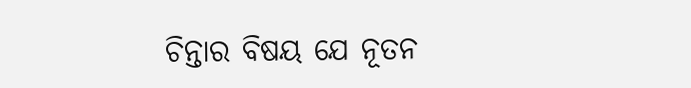ଚିନ୍ତାର ବିଷୟ ଯେ ନୂତନ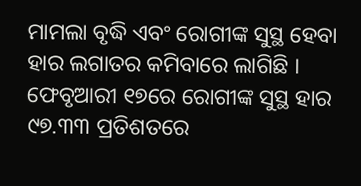ମାମଲା ବୃଦ୍ଧି ଏବଂ ରୋଗୀଙ୍କ ସୁସ୍ଥ ହେବା ହାର ଲଗାତର କମିବାରେ ଲାଗିଛି । ଫେବୃଆରୀ ୧୭ରେ ରୋଗୀଙ୍କ ସୁସ୍ଥ ହାର ୯୭.୩୩ ପ୍ରତିଶତରେ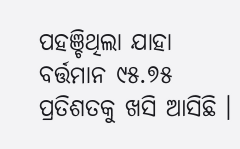ପହଞ୍ଚିଥିଲା ଯାହା ବର୍ତ୍ତମାନ ୯୫.୭୫ ପ୍ରତିଶତକୁ ଖସି ଆସିଛି ।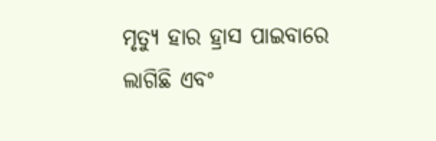ମୃତ୍ୟୁ ହାର ହ୍ରାସ ପାଇବାରେ ଲାଗିଛି ଏବଂ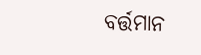ବର୍ତ୍ତମାନ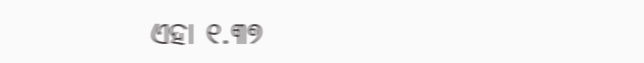ଏହା ୧.୩୭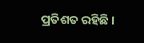ପ୍ରତିଶତ ରହିଛି ।